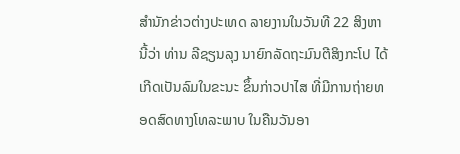ສຳນັກຂ່າວຕ່າງປະເທດ ລາຍງານໃນວັນທີ 22 ສິງຫານີ້ວ່າ ທ່ານ ລີຊຽນລຸງ ນາຍົກລັດຖະມົນຕີສິງກະໂປ ໄດ້ເກີດເປັນລົມໃນຂະນະ ຂຶ້ນກ່າວປາໄສ ທີ່ມີການຖ່າຍທອດສົດທາງໂທລະພາບ ໃນຄືນວັນອາ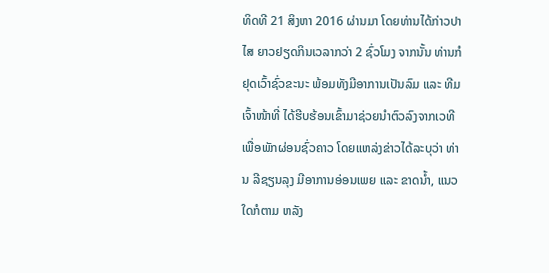ທິດທີ 21 ສິງຫາ 2016 ຜ່ານມາ ໂດຍທ່ານໄດ້ກ່າວປາໄສ ຍາວຢຽດກິນເວລາກວ່າ 2 ຊົ່ວໂມງ ຈາກນັ້ນ ທ່ານກໍຢຸດເວົ້າຊົ່ວຂະນະ ພ້ອມທັງມີອາການເປັນລົມ ແລະ ທີມເຈົ້າໜ້າທີ່ ໄດ້ຮີບຮ້ອນເຂົ້າມາຊ່ວຍນຳຕົວລົງຈາກເວທີ ເພື່ອພັກຜ່ອນຊົ່ວຄາວ ໂດຍແຫລ່ງຂ່າວໄດ້ລະບຸວ່າ ທ່ານ ລີຊຽນລຸງ ມີອາການອ່ອນເພຍ ແລະ ຂາດນ້ຳ, ແນວໃດກໍຕາມ ຫລັງ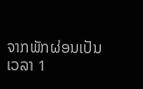ຈາກພັກຜ່ອນເປັນເວລາ 1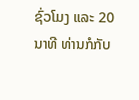ຊົ່ວໂມງ ແລະ 20 ນາທີ ທ່ານກໍກັບ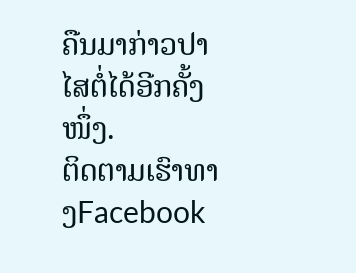ຄືນມາກ່າວປາໄສຕໍ່ໄດ້ອີກຄັ້ງໜຶ່ງ.
ຕິດຕາມເຮົາທາງFacebook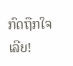ກົດຖືກໃຈເລີຍ!